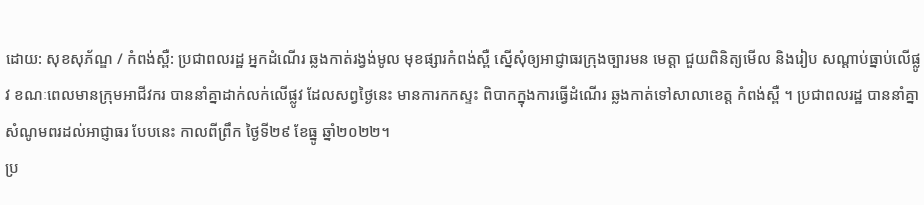ដោយ: សុខសុភ័ណ្ឌ / កំពង់ស្ពឺ: ប្រជាពលរដ្ឋ អ្នកដំណើរ ឆ្លងកាត់រង្វង់មូល មុខផ្សារកំពង់ស្ពឺ ស្នើសុំឲ្យអាជ្ញាធរក្រុងច្បារមន មេត្តា ជួយពិនិត្យមើល និងរៀប សណ្តាប់ធ្នាប់លើផ្លូវ ខណៈពេលមានក្រុមអាជីវករ បាននាំគ្នាដាក់លក់លើផ្លូវ ដែលសព្វថ្ងៃនេះ មានការកកស្ទះ ពិបាកក្នុងការធ្វើដំណើរ ឆ្លងកាត់ទៅសាលាខេត្ត កំពង់ស្ពឺ ។ ប្រជាពលរដ្ឋ បាននាំគ្នាសំណូមពរដល់អាជ្ញាធរ បែបនេះ កាលពីព្រឹក ថ្ងៃទី២៩ ខែធ្នូ ឆ្នាំ២០២២។
ប្រ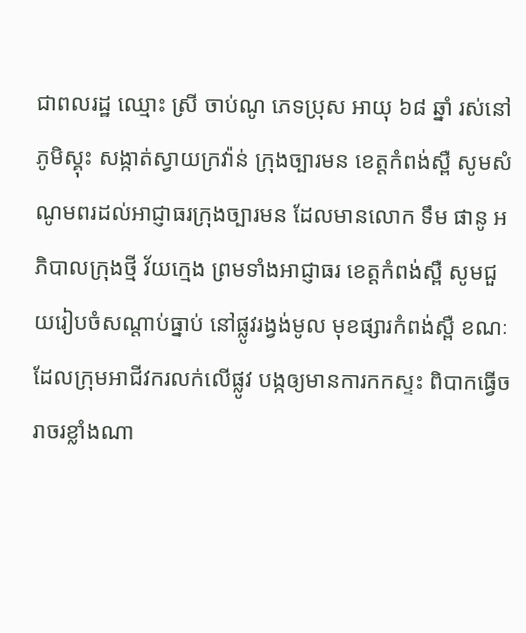ជាពលរដ្ឋ ឈ្មោះ ស្រី ចាប់ណូ ភេទប្រុស អាយុ ៦៨ ឆ្នាំ រស់នៅភូមិស្គុះ សង្កាត់ស្វាយក្រវ៉ាន់ ក្រុងច្បារមន ខេត្តកំពង់ស្ពឺ សូមសំណូមពរដល់អាជ្ញាធរក្រុងច្បារមន ដែលមានលោក ទឹម ផានូ អភិបាលក្រុងថ្មី វ័យក្មេង ព្រមទាំងអាជ្ញាធរ ខេត្តកំពង់ស្ពឺ សូមជួយរៀបចំសណ្តាប់ធ្នាប់ នៅផ្លូវរង្វង់មូល មុខផ្សារកំពង់ស្ពឺ ខណៈដែលក្រុមអាជីវករលក់លើផ្លូវ បង្កឲ្យមានការកកស្ទះ ពិបាកធ្វើចរាចរខ្លាំងណា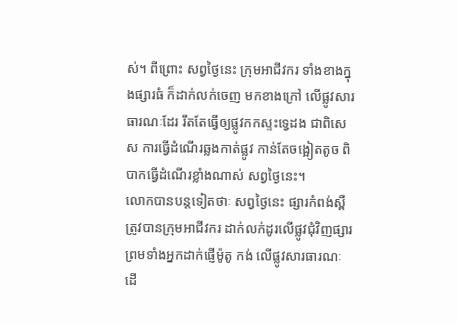ស់។ ពីព្រោះ សព្វថ្ងៃនេះ ក្រុមអាជីវករ ទាំងខាងក្នុងផ្សារធំ ក៏ដាក់លក់ចេញ មកខាងក្រៅ លើផ្លូវសារធារណៈដែរ រឹតតែធ្វើឲ្យផ្លូវកកស្ទះទ្វេដង ជាពិសេស ការធ្វើដំណើរឆ្លងកាត់ផ្លូវ កាន់តែចង្អៀតតូច ពិបាកធ្វើដំណើរខ្លាំងណាស់ សព្វថ្ងៃនេះ។
លោកបានបន្តទៀតថាៈ សព្វថ្ងៃនេះ ផ្សារកំពង់ស្ពឺ ត្រូវបានក្រុមអាជីវករ ដាក់លក់ដូរលើផ្លូវជុំវិញផ្សារ ព្រមទាំងអ្នកដាក់ផ្ញើម៉ូតូ កង់ លើផ្លូវសារធារណៈ ដើ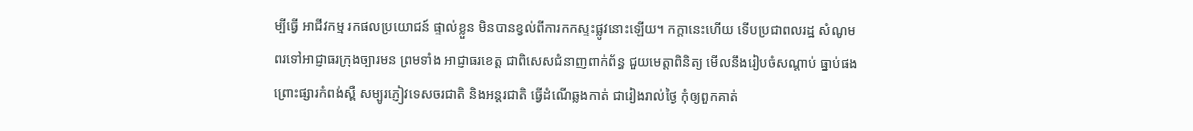ម្បីធ្វើ អាជីវកម្ម រកផលប្រយោជន៍ ផ្ទាល់ខ្លួន មិនបានខ្វល់ពីការកកស្ទះផ្លូវនោះឡើយ។ កក្តានេះហើយ ទើបប្រជាពលរដ្ឋ សំណូមពរទៅអាជ្ញាធរក្រុងច្បារមន ព្រមទាំង អាជ្ញាធរខេត្ត ជាពិសេសជំនាញពាក់ព័ន្ធ ជួយមេត្តាពិនិត្យ មើលនឹងរៀបចំសណ្តាប់ ធ្នាប់ផង ព្រោះផ្សារកំពង់ស្ពឺ សម្បូរភ្ញៀវទេសចរជាតិ និងអន្តរជាតិ ធ្វើដំណើឆ្លងកាត់ ជារៀងរាល់ថ្ងៃ កុំឲ្យពួកគាត់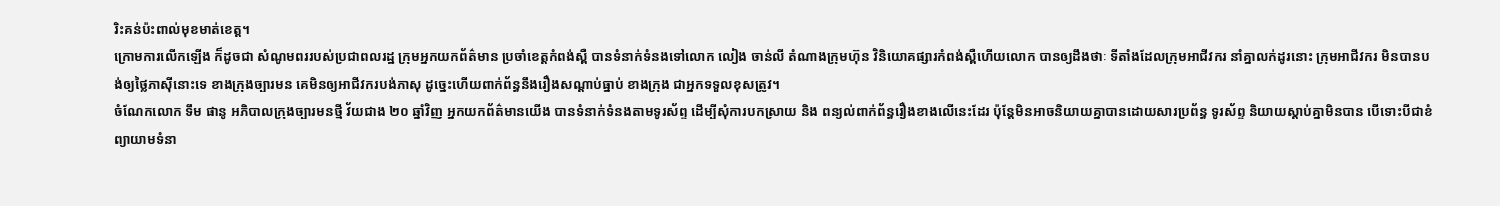រិះគន់ប៉ះពាល់មុខមាត់ខេត្ត។
ក្រោមការលើកឡើង ក៏ដូចជា សំណូមពររបស់ប្រជាពលរដ្ឋ ក្រុមអ្នកយកព័ត៌មាន ប្រចាំខេត្តកំពង់ស្ពឺ បានទំនាក់ទំនងទៅលោក លៀង ចាន់លី តំណាងក្រុមហ៊ុន វិនិយោគផ្សារកំពង់ស្ពឺហើយលោក បានឲ្យដឹងថាៈ ទីតាំងដែលក្រុមអាជីវករ នាំគ្នាលក់ដូរនោះ ក្រុមអាជីវករ មិនបានបង់ឲ្យថ្លៃភាស៊ីនោះទេ ខាងក្រុងច្បារមន គេមិនឲ្យអាជីវករបង់ភាសុ ដូច្នេះហើយពាក់ព័ន្ធនឹងរឿងសណ្តាប់ធ្នាប់ ខាងក្រុង ជាអ្នកទទួលខុសត្រូវ។
ចំណែកលោក ទឹម ផានូ អភិបាលក្រុងច្បារមនថ្មី វ័យជាង ២០ ឆ្នាំវិញ អ្នកយកព័ត៌មានយើង បានទំនាក់ទំនងតាមទូរស័ព្ទ ដើម្បីសុំការបកស្រាយ និង ពន្យល់ពាក់ព័ន្ធរឿងខាងលើនេះដែរ ប៉ុន្តែមិនអាចនិយាយគ្នាបានដោយសារប្រព័ន្ធ ទូរស័ព្ទ និយាយស្តាប់គ្នាមិនបាន បើទោះបីជាខំព្យាយាមទំនា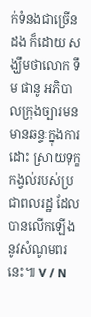ក់ទំនងជាច្រើនដង ក៏ដោយ សង្ឃឹមថាលោក ទឹម ផានូ អភិបាលក្រុងច្បារមន មានឆន្ទៈក្នុងការដោះ ស្រាយទុក្ខកង្វល់របស់ប្រជាពលរដ្ឋ ដែលបានលើកឡើង នូវសំណូមពរនេះ៕ V / N